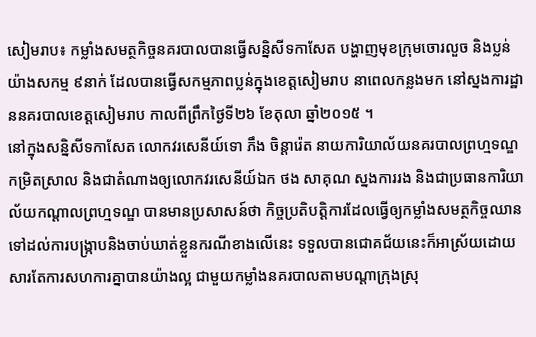សៀមរាប៖ កម្លាំងសមត្ថកិច្ចនគរបាលបានធ្វើសន្និសីទកាសែត បង្ហាញមុខក្រុមចោរលួច និងប្លន់យ៉ាងសកម្ម ៩នាក់ ដែលបានធ្វើសកម្មភាពប្លន់ក្នុងខេត្តសៀមរាប នាពេលកន្លងមក នៅស្នងការដ្ឋាននគរបាលខេត្តសៀមរាប កាលពីព្រឹកថ្ងៃទី២៦ ខែតុលា ឆ្នាំ២០១៥ ។
នៅក្នុងសន្និសីទកាសែត លោកវរសេនីយ៍ទោ ភឹង ចិន្ដារ៉េត នាយការិយាល័យនគរបាលព្រហ្មទណ្ឌកម្រិតស្រាល និងជាតំណាងឲ្យលោកវរសេនីយ៍ឯក ថង សាគុណ ស្នងការរង និងជាប្រធានការិយាល័យកណ្តាលព្រហ្មទណ្ឌ បានមានប្រសាសន៍ថា កិច្ចប្រតិបត្តិការដែលធ្វើឲ្យកម្លាំងសមត្ថកិច្ចឈានទៅដល់ការបង្ក្រាបនិងចាប់ឃាត់ខ្លួនករណីខាងលើនេះ ទទួលបានជោគជ័យនេះក៏អាស្រ័យដោយសារតែការសហការគ្នាបានយ៉ាងល្អ ជាមួយកម្លាំងនគរបាលតាមបណ្តាក្រុងស្រុ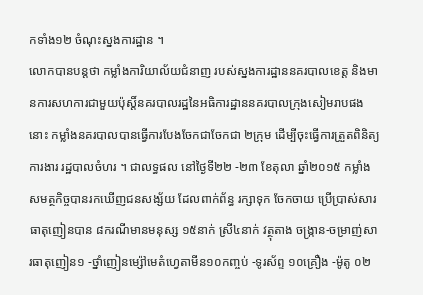កទាំង១២ ចំណុះស្នងការដ្ឋាន ។
លោកបានបន្តថា កម្លាំងការិយាល័យជំនាញ របស់ស្នងការដ្ឋាននគរបាលខេត្ត និងមានការសហការជាមួយប៉ុស្តិ៍នគរបាលរដ្ឋនៃអធិការដ្ឋាននគរបាលក្រុងសៀមរាបផងនោះ កម្លាំងនគរបាលបានធ្វើការបែងចែកជាចែកជា ២ក្រុម ដើម្បីចុះធ្វើការត្រួតពិនិត្យការងារ រដ្ឋបាលចំហរ ។ ជាលទ្ធផល នៅថ្ងៃទី២២ -២៣ ខែតុលា ឆ្នាំ២០១៥ កម្លាំងសមត្ថកិច្ចបានរកឃើញជនសង្ស័យ ដែលពាក់ព័ន្ធ រក្សាទុក ចែកចាយ ប្រើប្រាស់សារធាតុញៀនបាន ៨ករណីមានមនុស្ស ១៥នាក់ ស្រី៤នាក់ វត្ថុតាង ចង្ក្រាន-ចម្រាញ់សារធាតុញៀន១ -ថ្នាំញៀនម្ស៉ៅមេតំហ្វេតាមីន១០កញ្ចប់ -ទូរស័ព្ទ ១០គ្រឿង -ម៉ូតូ ០២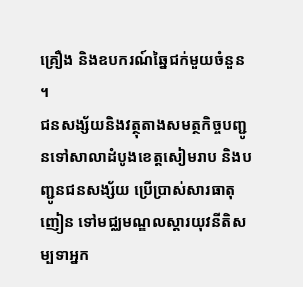គ្រឿង និងឧបករណ៍ឆ្នៃជក់មួយចំនួន ។
ជនសង្ស័យនិងវត្ថុតាងសមត្ថកិច្ចបញ្ជូនទៅសាលាដំបូងខេត្តសៀមរាប និងបញ្ជូនជនសង្ស័យ ប្រើប្រាស់សារធាតុញៀន ទៅមជ្ឈមណ្ឌលស្តារយុវនីតិសម្បទាអ្នក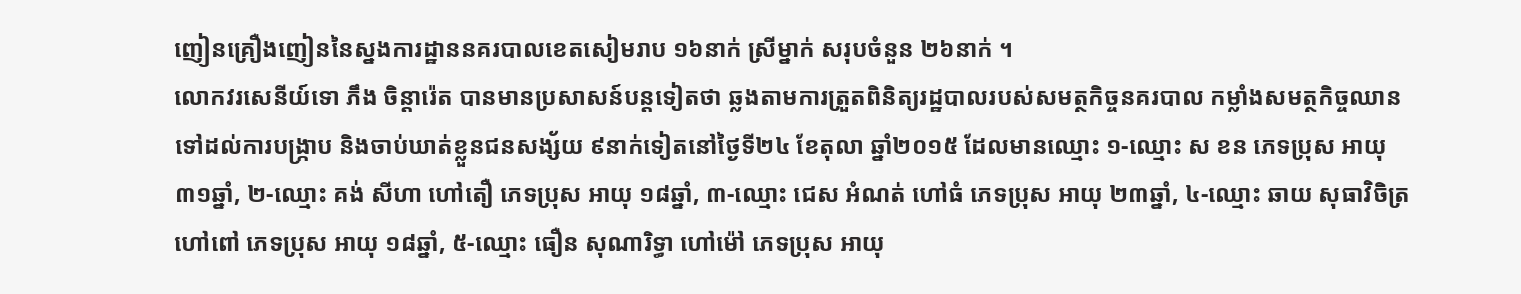ញៀនគ្រឿងញៀននៃស្នងការដ្ឋាននគរបាលខេតសៀមរាប ១៦នាក់ ស្រីម្នាក់ សរុបចំនួន ២៦នាក់ ។
លោកវរសេនីយ៍ទោ ភឹង ចិន្ដារ៉េត បានមានប្រសាសន៍បន្តទៀតថា ឆ្លងតាមការត្រួតពិនិត្យរដ្ឋបាលរបស់សមត្ថកិច្ចនគរបាល កម្លាំងសមត្ថកិច្ចឈានទៅដល់ការបង្ក្រាប និងចាប់ឃាត់ខ្លួនជនសង្ស័យ ៩នាក់ទៀតនៅថ្ងៃទី២៤ ខែតុលា ឆ្នាំ២០១៥ ដែលមានឈ្មោះ ១-ឈ្មោះ ស ខន ភេទប្រុស អាយុ ៣១ឆ្នាំ, ២-ឈ្មោះ គង់ សីហា ហៅតឿ ភេទប្រុស អាយុ ១៨ឆ្នាំ, ៣-ឈ្មោះ ជេស អំណត់ ហៅធំ ភេទប្រុស អាយុ ២៣ឆ្នាំ, ៤-ឈ្មោះ ឆាយ សុធាវិចិត្រ ហៅពៅ ភេទប្រុស អាយុ ១៨ឆ្នាំ, ៥-ឈ្មោះ ធឿន សុណារិទ្ធា ហៅម៉ៅ ភេទប្រុស អាយុ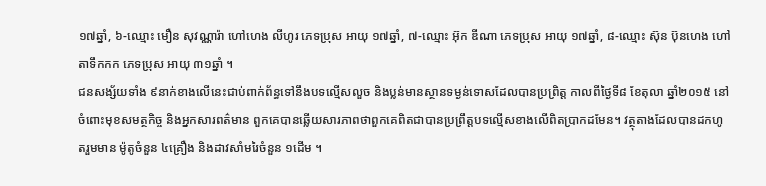១៧ឆ្នាំ, ៦-ឈ្មោះ មឿន សុវណ្ណារ៉ា ហៅហេង លីហូរ ភេទប្រុស អាយុ ១៧ឆ្នាំ, ៧-ឈ្មោះ អ៊ុក ឌីណា ភេទប្រុស អាយុ ១៧ឆ្នាំ, ៨-ឈ្មោះ ស៊ុន ប៊ុនហេង ហៅតាទឹកកក ភេទប្រុស អាយុ ៣១ឆ្នាំ ។
ជនសង្ស័យទាំង ៩នាក់ខាងលើនេះជាប់ពាក់ព័ន្ធទៅនឹងបទល្មើសលួច និងប្លន់មានស្ថានទម្ងន់ទោសដែលបានប្រព្រិត្ត កាលពីថ្ងៃទី៨ ខែតុលា ឆ្នាំ២០១៥ នៅចំពោះមុខសមត្ថកិច្ច និងអ្នកសារពត៌មាន ពួកគេបានឆ្លើយសារភាពថាពួកគេពិតជាបានប្រព្រឹត្តបទល្មើសខាងលើពិតប្រាកដមែន។ វត្ថុតាងដែលបានដកហូតរួមមាន ម៉ូតូចំនួន ៤គ្រឿង និងដាវសាំមរៃចំនួន ១ដើម ។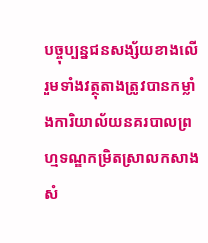បច្ចុប្បន្នជនសង្ស័យខាងលើរួមទាំងវត្ថុតាងត្រូវបានកម្លាំងការិយាល័យនគរបាលព្រហ្មទណ្ឌកម្រិតស្រាលកសាងសំ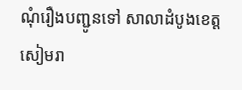ណុំរឿងបញ្ជូនទៅ សាលាដំបូងខេត្តសៀមរា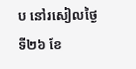ប នៅរសៀលថ្ងៃទី២៦ ខែ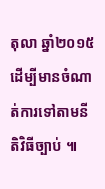តុលា ឆ្នាំ២០១៥ដើម្បីមានចំណាត់ការទៅតាមនីតិវិធីច្បាប់ ៕